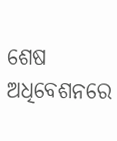ଶେଷ ଅଧିବେଶନରେ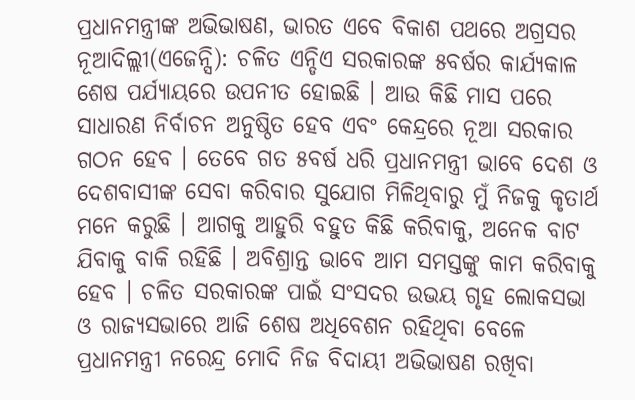ପ୍ରଧାନମନ୍ତ୍ରୀଙ୍କ ଅଭିଭାଷଣ, ଭାରତ ଏବେ ବିକାଶ ପଥରେ ଅଗ୍ରସର
ନୂଆଦିଲ୍ଲୀ(ଏଜେନ୍ସି): ଚଳିତ ଏନ୍ଡିଏ ସରକାରଙ୍କ ୫ବର୍ଷର କାର୍ଯ୍ୟକାଳ ଶେଷ ପର୍ଯ୍ୟାୟରେ ଉପନୀତ ହୋଇଛି । ଆଉ କିଛି ମାସ ପରେ ସାଧାରଣ ନିର୍ବାଚନ ଅନୁଷ୍ଠିତ ହେବ ଏବଂ କେନ୍ଦ୍ରରେ ନୂଆ ସରକାର ଗଠନ ହେବ । ତେବେ ଗତ ୫ବର୍ଷ ଧରି ପ୍ରଧାନମନ୍ତ୍ରୀ ଭାବେ ଦେଶ ଓ ଦେଶବାସୀଙ୍କ ସେବା କରିବାର ସୁଯୋଗ ମିଳିଥିବାରୁ ମୁଁ ନିଜକୁ କୃତାର୍ଥ ମନେ କରୁଛି । ଆଗକୁ ଆହୁରି ବହୁତ କିଛି କରିବାକୁ, ଅନେକ ବାଟ ଯିବାକୁ ବାକି ରହିଛି । ଅବିଶ୍ରାନ୍ତ ଭାବେ ଆମ ସମସ୍ତଙ୍କୁ କାମ କରିବାକୁ ହେବ । ଚଳିତ ସରକାରଙ୍କ ପାଇଁ ସଂସଦର ଉଭୟ ଗୃହ ଲୋକସଭା ଓ ରାଜ୍ୟସଭାରେ ଆଜି ଶେଷ ଅଧିବେଶନ ରହିଥିବା ବେଳେ ପ୍ରଧାନମନ୍ତ୍ରୀ ନରେନ୍ଦ୍ର ମୋଦି ନିଜ ବିଦାୟୀ ଅଭିଭାଷଣ ରଖିବା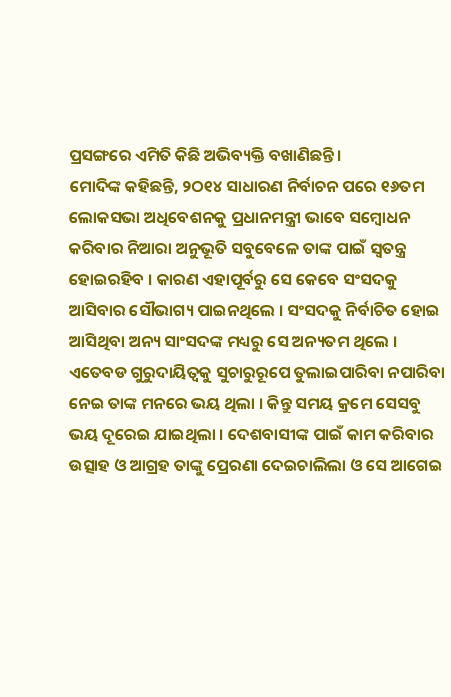ପ୍ରସଙ୍ଗରେ ଏମିତି କିଛି ଅଭିବ୍ୟକ୍ତି ବଖାଣିଛନ୍ତି ।
ମୋଦିଙ୍କ କହିଛନ୍ତି, ୨ଠ୧୪ ସାଧାରଣ ନିର୍ବାଚନ ପରେ ୧୬ତମ ଲୋକସଭା ଅଧିବେଶନକୁ ପ୍ରଧାନମନ୍ତ୍ରୀ ଭାବେ ସମ୍ବୋଧନ କରିବାର ନିଆରା ଅନୁଭୂତି ସବୁବେଳେ ତାଙ୍କ ପାଇଁ ସ୍ୱତନ୍ତ୍ର ହୋଇରହିବ । କାରଣ ଏହାପୂର୍ବରୁ ସେ କେବେ ସଂସଦକୁ ଆସିବାର ସୌଭାଗ୍ୟ ପାଇନଥିଲେ । ସଂସଦକୁ ନିର୍ବାଚିତ ହୋଇ ଆସିଥିବା ଅନ୍ୟ ସାଂସଦଙ୍କ ମଧ୍ୟରୁ ସେ ଅନ୍ୟତମ ଥିଲେ । ଏତେବଡ ଗୁରୁଦାୟିତ୍ୱକୁ ସୁଚାରୁରୂପେ ତୁଲାଇପାରିବା ନପାରିବା ନେଇ ତାଙ୍କ ମନରେ ଭୟ ଥିଲା । କିନ୍ତୁ ସମୟ କ୍ରମେ ସେସବୁ ଭୟ ଦୂରେଇ ଯାଇଥିଲା । ଦେଶବାସୀଙ୍କ ପାଇଁ କାମ କରିବାର ଉତ୍ସାହ ଓ ଆଗ୍ରହ ତାଙ୍କୁ ପ୍ରେରଣା ଦେଇଚାଲିଲା ଓ ସେ ଆଗେଇ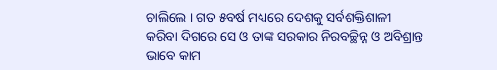ଚାଲିଲେ । ଗତ ୫ବର୍ଷ ମଧ୍ୟରେ ଦେଶକୁ ସର୍ବଶକ୍ତିଶାଳୀ କରିବା ଦିଗରେ ସେ ଓ ତାଙ୍କ ସରକାର ନିରବଚ୍ଛିନ୍ନ ଓ ଅବିଶ୍ରାନ୍ତ ଭାବେ କାମ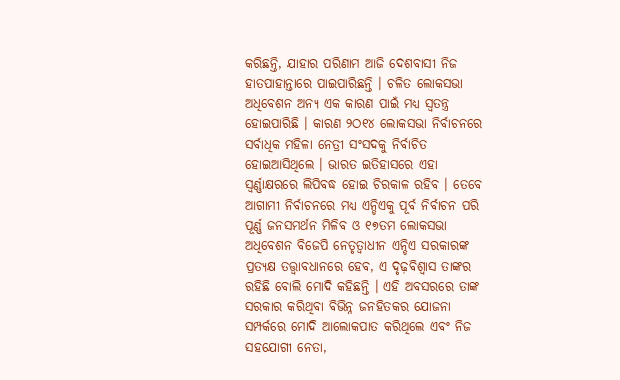କରିଛନ୍ତି, ଯାହାର ପରିଣାମ ଆଜି ଦେଶବାସୀ ନିଜ ହାତପାହାନ୍ତାରେ ପାଇପାରିଛନ୍ତି । ଚଳିତ ଲୋକସଭା ଅଧିବେଶନ ଅନ୍ୟ ଏକ କାରଣ ପାଇଁ ମଧ୍ୟ ସ୍ୱତନ୍ତ୍ର ହୋଇପାରିଛି । କାରଣ ୨ଠ୧୪ ଲୋକସଭା ନିର୍ବାଚନରେ ସର୍ବାଧିକ ମହିଳା ନେତ୍ରୀ ସଂସଦକୁ ନିର୍ବାଚିତ ହୋଇଆସିଥିଲେ । ଭାରତ ଇତିହାସରେ ଏହା ସ୍ୱର୍ଣ୍ଣାକ୍ଷରରେ ଲିପିବଦ୍ଧ ହୋଇ ଚିରକାଳ ରହିବ । ତେବେ ଆଗାମୀ ନିର୍ବାଚନରେ ମଧ୍ୟ ଏନ୍ଡିଏକୁ ପୂର୍ବ ନିର୍ବାଚନ ପରି ପୂର୍ଣ୍ଣ ଜନସମର୍ଥନ ମିଳିବ ଓ ୧୭ତମ ଲୋକସଭା ଅଧିବେଶନ ବିଜେପି ନେତୃତ୍ୱାଧୀନ ଏନ୍ଡିଏ ସରକାରଙ୍କ ପ୍ରତ୍ୟକ୍ଷ ତତ୍ତ୍ୱାବଧାନରେ ହେବ, ଏ ଦୃଢ଼ବିଶ୍ୱାସ ତାଙ୍କର ରହିଛି ବୋଲି ମୋଦି କହିଛନ୍ତି । ଏହି ଅବସରରେ ତାଙ୍କ ସରକାର କରିଥିବା ବିଭିନ୍ନ ଜନହିତକର ଯୋଜନା ସମ୍ପର୍କରେ ମୋଦି ଆଲୋକପାତ କରିଥିଲେ ଏବଂ ନିଜ ସହଯୋଗୀ ନେତା,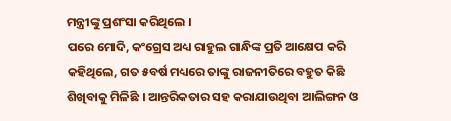ମନ୍ତ୍ରୀଙ୍କୁ ପ୍ରଶଂସା କରିଥିଲେ ।
ପରେ ମୋଦି, କଂଗ୍ରେସ ଅଧ୍ୟ ରାହୁଲ ଗାନ୍ଧିଙ୍କ ପ୍ରତି ଆକ୍ଷେପ କରି କହିଥିଲେ, ଗତ ୫ବର୍ଷ ମଧ୍ୟରେ ତାଙ୍କୁ ରାଜନୀତିରେ ବହୁତ କିଛି ଶିଖିବାକୁ ମିଳିଛି । ଆନ୍ତରିକତାର ସହ କରାଯାଉଥିବା ଆଲିଙ୍ଗନ ଓ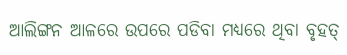ଆଲିଙ୍ଗନ ଆଳରେ ଉପରେ ପଡିବା ମଧ୍ୟରେ ଥିବା ବୃହତ୍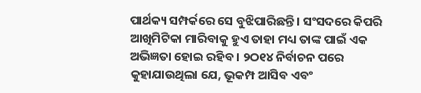ପାର୍ଥକ୍ୟ ସମ୍ପର୍କରେ ସେ ବୁଝିପାରିଛନ୍ତି । ସଂସଦରେ କିପରି ଆଖିମିଟିକା ମାରିବାକୁ ହୁଏ ତାହା ମଧ୍ୟ ତାଙ୍କ ପାଇଁ ଏକ ଅଭିଜ୍ଞତା ହୋଇ ରହିବ । ୨ଠ୧୪ ନିର୍ବାଚନ ପରେ କୁହାଯାଉଥିଲା ଯେ, ଭୂକମ୍ପ ଆସିବ ଏବଂ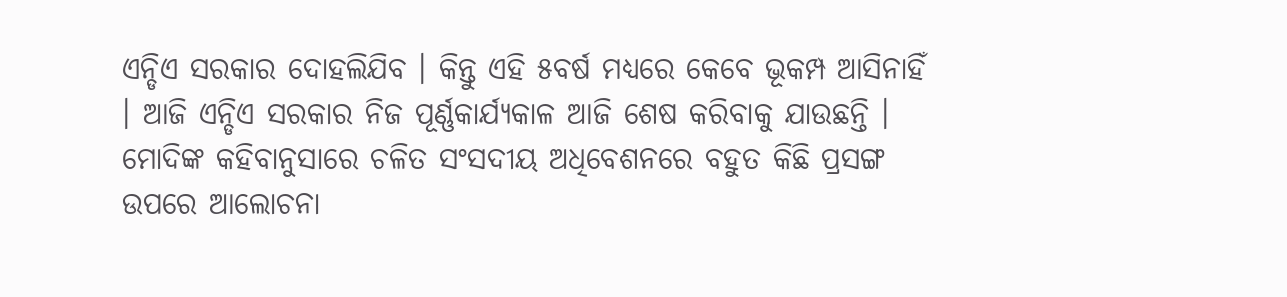ଏନ୍ଡିଏ ସରକାର ଦୋହଲିଯିବ । କିନ୍ତୁ ଏହି ୫ବର୍ଷ ମଧ୍ୟରେ କେବେ ଭୂକମ୍ପ ଆସିନାହିଁ । ଆଜି ଏନ୍ଡିଏ ସରକାର ନିଜ ପୂର୍ଣ୍ଣକାର୍ଯ୍ୟକାଳ ଆଜି ଶେଷ କରିବାକୁ ଯାଉଛନ୍ତି । ମୋଦିଙ୍କ କହିବାନୁସାରେ ଚଳିତ ସଂସଦୀୟ ଅଧିବେଶନରେ ବହୁତ କିଛି ପ୍ରସଙ୍ଗ ଉପରେ ଆଲୋଚନା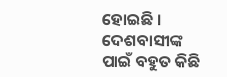ହୋଇଛି । ଦେଶବାସୀଙ୍କ ପାଇଁ ବହୁତ କିଛି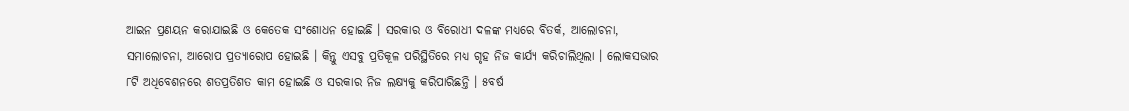ଆଇନ ପ୍ରଣୟନ କରାଯାଇଛି ଓ କେତେକ ସଂଶୋଧନ ହୋଇଛି । ସରକାର ଓ ବିରୋଧୀ ଦଳଙ୍କ ମଧ୍ୟରେ ବିତର୍କ, ଆଲୋଚନା, ସମାଲୋଚନା, ଆରୋପ ପ୍ରତ୍ୟାରୋପ ହୋଇଛି । କିନ୍ତୁ ଏସବୁ ପ୍ରତିକୂଳ ପରିସ୍ଥିତିରେ ମଧ୍ୟ ଗୃହ ନିଜ କାର୍ଯ୍ୟ କରିଚାଲିଥିଲା । ଲୋକସଭାର ୮ଟି ଅଧିବେଶନରେ ଶତପ୍ରତିଶତ କାମ ହୋଇଛି ଓ ସରକାର ନିଜ ଲକ୍ଷ୍ୟକୁ କରିପାରିଛନ୍ତି । ୫ବର୍ଷ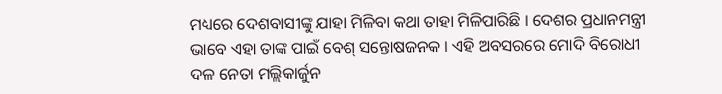ମଧ୍ୟରେ ଦେଶବାସୀଙ୍କୁ ଯାହା ମିଳିବା କଥା ତାହା ମିଳିପାରିଛି । ଦେଶର ପ୍ରଧାନମନ୍ତ୍ରୀ ଭାବେ ଏହା ତାଙ୍କ ପାଇଁ ବେଶ୍ ସନ୍ତୋଷଜନକ । ଏହି ଅବସରରେ ମୋଦି ବିରୋଧୀ ଦଳ ନେତା ମଲ୍ଲିକାର୍ଜୁନ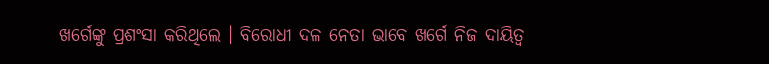ଖର୍ଗେଙ୍କୁ ପ୍ରଶଂସା କରିଥିଲେ । ବିରୋଧୀ ଦଳ ନେତା ଭାବେ ଖର୍ଗେ ନିଜ ଦାୟିତ୍ୱ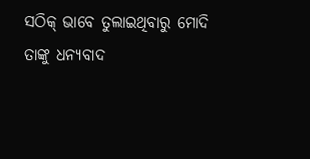ସଠିକ୍ ଭାବେ ତୁଲାଇଥିବାରୁ ମୋଦି ତାଙ୍କୁ ଧନ୍ୟବାଦ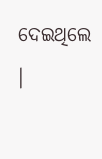ଦେଇଥିଲେ ।